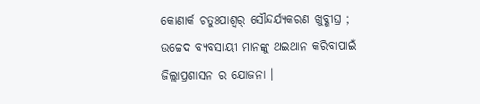କୋଣାର୍କ ଚତୁଃପାଶ୍ୱର୍ ସୌନ୍ଦର୍ଯ୍ୟକରଣ ଖୁବ୍ଶୀଘ୍ର ; ଉଚ୍ଚେଦ ବ୍ୟବସାୟୀ ମାନଙ୍କୁ ଥଇଥାନ କରିବାପାଇଁ ଜିଲ୍ଲାପ୍ରଶାସନ ର ଯୋଜନା ।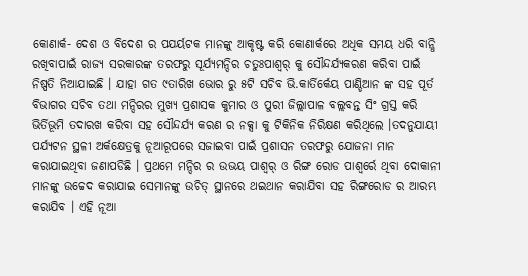କୋଣାର୍କ- ଦେଶ ଓ ବିଦେଶ ର ପଯର୍ୟଟକ ମାନଙ୍କୁ ଆକୃଷ୍ଟ କରି କୋଣାର୍କରେ ଅଧିକ ସମୟ ଧରି ବାନ୍ଧି ରଖିବାପାଇଁ ରାଜ୍ୟ ସରକାରଙ୍କ ତରଫରୁ ସୂର୍ଯ୍ୟମନ୍ଦିର ଚତୁଃପାଶ୍ୱର୍ କୁ ସୌନ୍ଦର୍ଯ୍ୟକରଣ କରିବା ପାଇଁ ନିଷ୍ପତି ନିଆଯାଇଛି । ଯାହା ଗତ ୯ତାରିଖ ଭୋର ରୁ ୫ଟି ସଚିବ ଭି.କାର୍ତିର୍କେୟ ପାଣ୍ଡିଆନ ଙ୍କ ସହ ପୂର୍ତ ବିଭାଗର ସଚିବ ତଥା ମନ୍ଦିରର ମୁଖ୍ୟ ପ୍ରଶାସକ କୁମାର ଓ ପୁରୀ ଜିଲ୍ଲାପାଳ ବଲ୍ଲବନ୍ତ ସିଂ ଗ୍ରସ୍ତ କରି ଭିର୍ତିଭୂମି ତଦାରଖ କରିବା ସହ ସୌନ୍ଦର୍ଯ୍ୟ କରଣ ର ନକ୍ସା କୁ ଟିକିନିକ ନିରିକ୍ଷଣ କରିଥିଲେ ।ତଦନୁଯାୟୀ ପର୍ଯ୍ୟଟନ ସ୍ଥଳୀ ଅର୍କକ୍ଷେତ୍ରକୁ ନୂଆରୂପରେ ସଜାଇବା ପାଇଁ ପ୍ରଶାସନ ତରଫରୁ ଯୋଜନା ମାନ କରାଯାଇଥିବା ଜଣାପଡିଛି । ପ୍ରଥମେ ମନ୍ଦିର ର ଉଭୟ ପାଶ୍ୱର୍ ଓ ରିଙ୍ଗ ରୋଡ ପାଶ୍ୱର୍ରେ ଥିବା ଦୋକାନୀ ମାନଙ୍କୁ ଉଚ୍ଚେଦ କରାଯାଇ ସେମାନଙ୍କୁ ଉଚିତ୍ ସ୍ଥାନରେ ଥଇଥାନ କରାଯିବା ସହ ରିଙ୍ଗରୋଡ ର ଆରମ୍ଭ କରାଯିବ । ଏହି ନୂଆ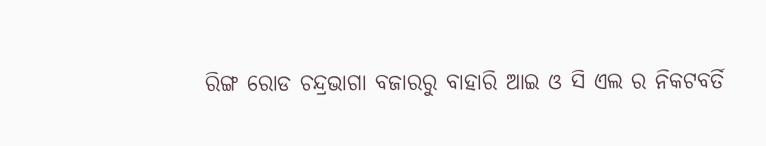ରିଙ୍ଗ ରୋଡ ଚନ୍ଦ୍ରଭାଗା ବଜାରରୁ ବାହାରି ଆଇ ଓ ସି ଏଲ ର ନିକଟବର୍ତି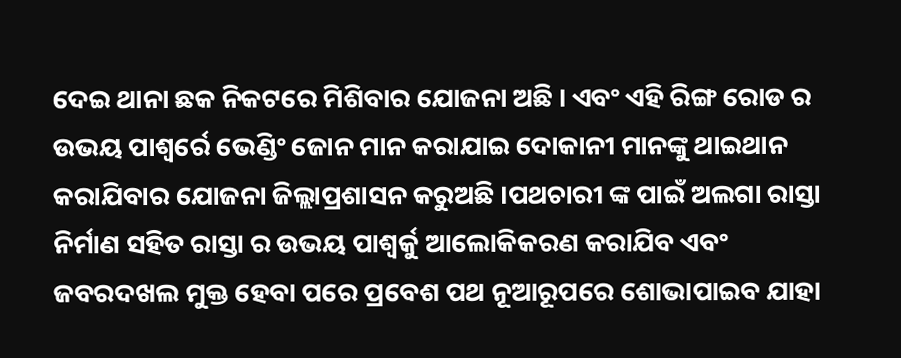ଦେଇ ଥାନା ଛକ ନିକଟରେ ମିଶିବାର ଯୋଜନା ଅଛି । ଏବଂ ଏହି ରିଙ୍ଗ ରୋଡ ର ଉଭୟ ପାଶ୍ୱର୍ରେ ଭେଣ୍ଡିଂ ଜୋନ ମାନ କରାଯାଇ ଦୋକାନୀ ମାନଙ୍କୁ ଥାଇଥାନ କରାଯିବାର ଯୋଜନା ଜିଲ୍ଲାପ୍ରଶାସନ କରୁଅଛି ।ପଥଚାରୀ ଙ୍କ ପାଇଁ ଅଲଗା ରାସ୍ତା ନିର୍ମାଣ ସହିତ ରାସ୍ତା ର ଉଭୟ ପାଶ୍ୱର୍କୁ ଆଲୋକିକରଣ କରାଯିବ ଏବଂ ଜବରଦଖଲ ମୁକ୍ତ ହେବା ପରେ ପ୍ରବେଶ ପଥ ନୂଆରୂପରେ ଶୋଭାପାଇବ ଯାହା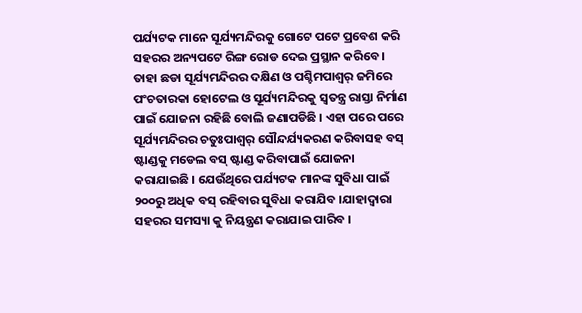ପର୍ଯ୍ୟଟକ ମାନେ ସୂର୍ଯ୍ୟମନ୍ଦିରକୁ ଗୋଟେ ପଟେ ପ୍ରବେଶ କରି ସହରର ଅନ୍ୟପଟେ ରିଙ୍ଗ ରୋଡ ଦେଇ ପ୍ରସ୍ଥାନ କରିବେ । ତାହା ଛଡା ସୂର୍ଯ୍ୟମନ୍ଦିରର ଦକ୍ଷିଣ ଓ ପଶ୍ଚିମପାଶ୍ୱର୍ ଜମିରେ ପଂଚତାରକା ହୋଟେଲ ଓ ସୂର୍ଯ୍ୟମନ୍ଦିରକୁ ସ୍ୱତନ୍ତ୍ର ରାସ୍ତା ନିର୍ମାଣ ପାଇଁ ଯୋଜନା ରହିଛି ବୋଲି ଜଣାପଡିଛି । ଏହା ପରେ ପରେ ସୂର୍ଯ୍ୟମନ୍ଦିରର ଚତୁଃପାଶ୍ୱର୍ ସୌନ୍ଦର୍ଯ୍ୟକରଣ କରିବାସହ ବସ୍ ଷ୍ଟାଣ୍ଡକୁ ମଡେଲ ବସ୍ ଷ୍ଟାଣ୍ଡ କରିବାପାଇଁ ଯୋଜନା କରାଯାଇଛି । ଯେଉଁଥିରେ ପର୍ଯ୍ୟଟକ ମାନଙ୍କ ସୁବିଧା ପାଇଁ ୨୦୦ରୁ ଅଧିକ ବସ୍ ରହିବାର ସୁବିଧା କରାଯିବ ।ଯାହାଦ୍ୱାରା ସହରର ସମସ୍ୟା କୁ ନିୟନ୍ତ୍ରଣ କରାଯାଇ ପାରିବ ।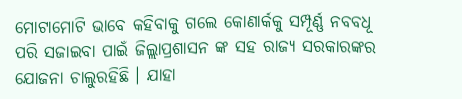ମୋଟାମୋଟି ଭାବେ କହିବାକୁ ଗଲେ କୋଣାର୍କକୁ ସମ୍ପୂର୍ଣ୍ଣ ନବବଧୂ ପରି ସଜାଇବା ପାଇଁ ଜିଲ୍ଲାପ୍ରଶାସନ ଙ୍କ ସହ ରାଜ୍ୟ ସରକାରଙ୍କର ଯୋଜନା ଚାଲୁରହିଛି । ଯାହା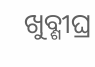ଖୁବ୍ଶୀଘ୍ର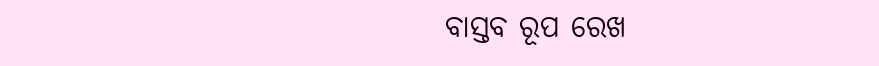ବାସ୍ତବ ରୂପ ରେଖ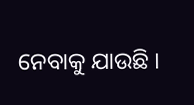ନେବାକୁ ଯାଉଛି ।